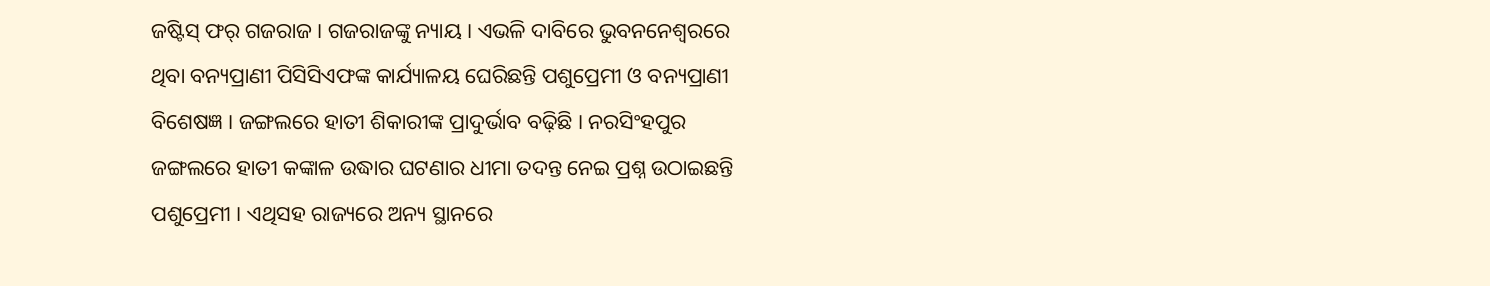ଜଷ୍ଟିସ୍ ଫର୍ ଗଜରାଜ । ଗଜରାଜଙ୍କୁ ନ୍ୟାୟ । ଏଭଳି ଦାବିରେ ଭୁବନନେଶ୍ୱରରେ ଥିବା ବନ୍ୟପ୍ରାଣୀ ପିସିସିଏଫଙ୍କ କାର୍ଯ୍ୟାଳୟ ଘେରିଛନ୍ତି ପଶୁପ୍ରେମୀ ଓ ବନ୍ୟପ୍ରାଣୀ ବିଶେଷଜ୍ଞ । ଜଙ୍ଗଲରେ ହାତୀ ଶିକାରୀଙ୍କ ପ୍ରାଦୁର୍ଭାବ ବଢ଼ିଛି । ନରସିଂହପୁର ଜଙ୍ଗଲରେ ହାତୀ କଙ୍କାଳ ଉଦ୍ଧାର ଘଟଣାର ଧୀମା ତଦନ୍ତ ନେଇ ପ୍ରଶ୍ନ ଉଠାଇଛନ୍ତି ପଶୁପ୍ରେମୀ । ଏଥିସହ ରାଜ୍ୟରେ ଅନ୍ୟ ସ୍ଥାନରେ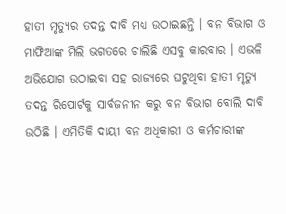ହାତୀ ମୃତ୍ୟୁର ତଦନ୍ତ ଦାବି ମଧ୍ୟ ଉଠାଇଛନ୍ତି । ବନ ବିଭାଗ ଓ ମାଫିଆଙ୍କ ମିଲି ଭଗତରେ ଚାଲିଛି ଏସବୁ କାରବାର । ଏଭଳି ଅଭିଯୋଗ ଉଠାଇବା ସହ ରାଜ୍ୟରେ ଘଟୁଥିବା ହାତୀ ମୃତ୍ୟୁ ତଦନ୍ତ ରିପୋର୍ଟକୁ ସାର୍ବଜନୀନ କରୁ ବନ ବିଭାଗ ବୋଲି ଦାବି ଉଠିଛି । ଏମିତିକି ଦାୟୀ ବନ ଅଧିକାରୀ ଓ କର୍ମଚାରୀଙ୍କ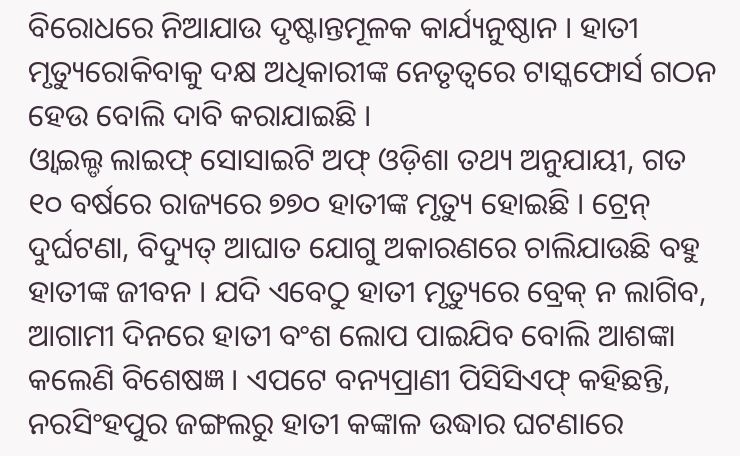ବିରୋଧରେ ନିଆଯାଉ ଦୃଷ୍ଟାନ୍ତମୂଳକ କାର୍ଯ୍ୟନୁଷ୍ଠାନ । ହାତୀ ମୃତ୍ୟୁରୋକିବାକୁ ଦକ୍ଷ ଅଧିକାରୀଙ୍କ ନେତୃତ୍ୱରେ ଟାସ୍କଫୋର୍ସ ଗଠନ ହେଉ ବୋଲି ଦାବି କରାଯାଇଛି ।
ଓ୍ବାଇଲ୍ଡ ଲାଇଫ୍ ସୋସାଇଟି ଅଫ୍ ଓଡ଼ିଶା ତଥ୍ୟ ଅନୁଯାୟୀ, ଗତ ୧୦ ବର୍ଷରେ ରାଜ୍ୟରେ ୭୭୦ ହାତୀଙ୍କ ମୃତ୍ୟୁ ହୋଇଛି । ଟ୍ରେନ୍ ଦୁର୍ଘଟଣା, ବିଦ୍ୟୁତ୍ ଆଘାତ ଯୋଗୁ ଅକାରଣରେ ଚାଲିଯାଉଛି ବହୁ ହାତୀଙ୍କ ଜୀବନ । ଯଦି ଏବେଠୁ ହାତୀ ମୃତ୍ୟୁରେ ବ୍ରେକ୍ ନ ଲାଗିବ, ଆଗାମୀ ଦିନରେ ହାତୀ ବଂଶ ଲୋପ ପାଇଯିବ ବୋଲି ଆଶଙ୍କା କଲେଣି ବିଶେଷଜ୍ଞ । ଏପଟେ ବନ୍ୟପ୍ରାଣୀ ପିସିସିଏଫ୍ କହିଛନ୍ତି, ନରସିଂହପୁର ଜଙ୍ଗଲରୁ ହାତୀ କଙ୍କାଳ ଉଦ୍ଧାର ଘଟଣାରେ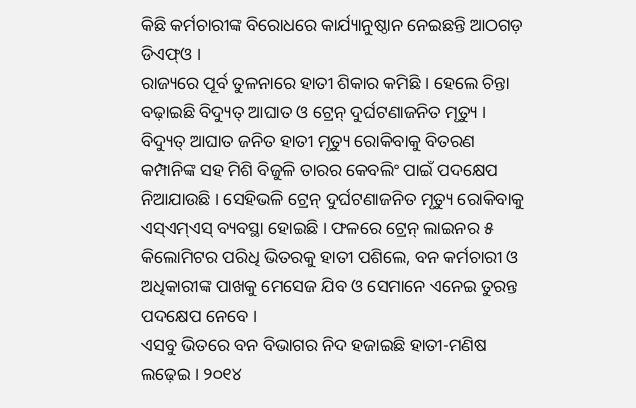କିଛି କର୍ମଚାରୀଙ୍କ ବିରୋଧରେ କାର୍ଯ୍ୟାନୁଷ୍ଠାନ ନେଇଛନ୍ତି ଆଠଗଡ଼ ଡିଏଫ୍ଓ ।
ରାଜ୍ୟରେ ପୂର୍ବ ତୁଳନାରେ ହାତୀ ଶିକାର କମିଛି । ହେଲେ ଚିନ୍ତା ବଢ଼ାଇଛି ବିଦ୍ୟୁତ୍ ଆଘାତ ଓ ଟ୍ରେନ୍ ଦୁର୍ଘଟଣାଜନିତ ମୃତ୍ୟୁ । ବିଦ୍ୟୁତ୍ ଆଘାତ ଜନିତ ହାତୀ ମୃତ୍ୟୁ ରୋକିବାକୁ ବିତରଣ କମ୍ପାନିଙ୍କ ସହ ମିଶି ବିଜୁଳି ତାରର କେବଲିଂ ପାଇଁ ପଦକ୍ଷେପ ନିଆଯାଉଛି । ସେହିଭଳି ଟ୍ରେନ୍ ଦୁର୍ଘଟଣାଜନିତ ମୃତ୍ୟୁ ରୋକିବାକୁ ଏସ୍ଏମ୍ଏସ୍ ବ୍ୟବସ୍ଥା ହୋଇଛି । ଫଳରେ ଟ୍ରେନ୍ ଲାଇନର ୫ କିଲୋମିଟର ପରିଧି ଭିତରକୁ ହାତୀ ପଶିଲେ, ବନ କର୍ମଚାରୀ ଓ ଅଧିକାରୀଙ୍କ ପାଖକୁ ମେସେଜ ଯିବ ଓ ସେମାନେ ଏନେଇ ତୁରନ୍ତ ପଦକ୍ଷେପ ନେବେ ।
ଏସବୁ ଭିତରେ ବନ ବିଭାଗର ନିଦ ହଜାଇଛି ହାତୀ-ମଣିଷ ଲଢ଼େଇ । ୨୦୧୪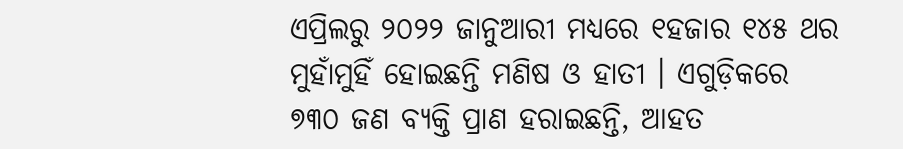ଏପ୍ରିଲରୁ ୨୦୨୨ ଜାନୁଆରୀ ମଧ୍ୟରେ ୧ହଜାର ୧୪୫ ଥର ମୁହାଁମୁହିଁ ହୋଇଛନ୍ତି ମଣିଷ ଓ ହାତୀ । ଏଗୁଡ଼ିକରେ ୭୩୦ ଜଣ ବ୍ୟକ୍ତି ପ୍ରାଣ ହରାଇଛନ୍ତି, ଆହତ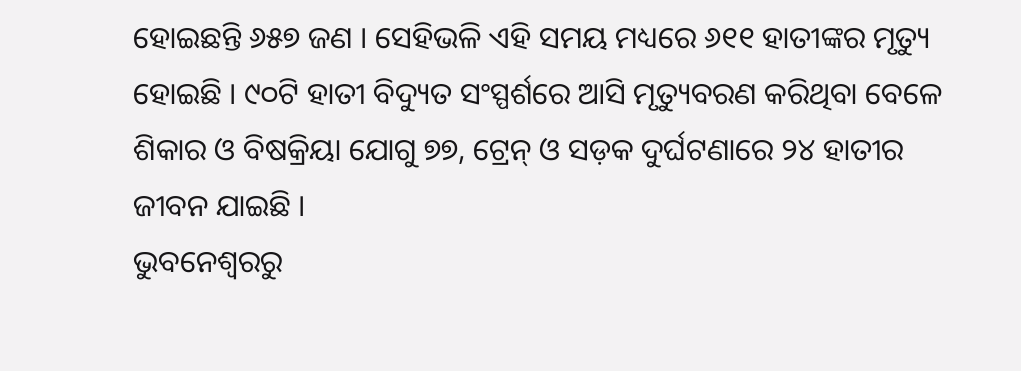ହୋଇଛନ୍ତି ୬୫୭ ଜଣ । ସେହିଭଳି ଏହି ସମୟ ମଧ୍ୟରେ ୬୧୧ ହାତୀଙ୍କର ମୃତ୍ୟୁ ହୋଇଛି । ୯୦ଟି ହାତୀ ବିଦ୍ୟୁତ ସଂସ୍ପର୍ଶରେ ଆସି ମୃତ୍ୟୁବରଣ କରିଥିବା ବେଳେ ଶିକାର ଓ ବିଷକ୍ରିୟା ଯୋଗୁ ୭୭, ଟ୍ରେନ୍ ଓ ସଡ଼କ ଦୁର୍ଘଟଣାରେ ୨୪ ହାତୀର ଜୀବନ ଯାଇଛି ।
ଭୁବନେଶ୍ୱରରୁ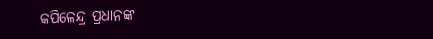କପିଳେନ୍ଦ୍ର ପ୍ରଧାନଙ୍କ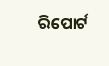ରିପୋର୍ଟ